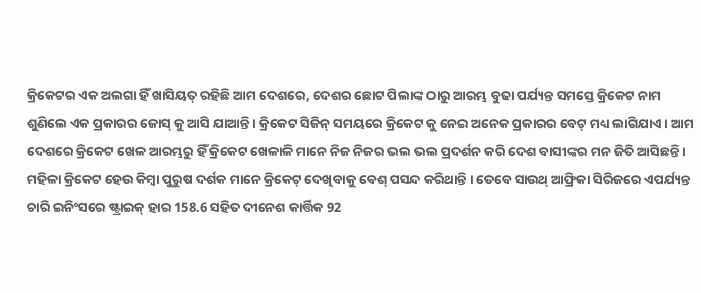କ୍ରିକେଟର ଏକ ଅଲଗା ହିଁ ଖାସିୟତ୍ ରହିଛି ଆମ ଦେଶରେ, ଦେଶର ଛୋଟ ପିଲାଙ୍କ ଠାରୁ ଆରମ୍ଭ ବୁଢା ପର୍ଯ୍ୟନ୍ତ ସମସ୍ତେ କ୍ରିକେଟ ନାମ ଶୁଣିଲେ ଏକ ପ୍ରକାରର ଜୋସ୍ କୁ ଆସି ଯାଆନ୍ତି । କ୍ରିକେଟ ସିଜିନ୍ ସମୟରେ କ୍ରିକେଟ କୁ ନେଇ ଅନେକ ପ୍ରକାରର ବେଟ୍ ମଧ୍ୟ ଲାଗିଯାଏ । ଆମ ଦେଶରେ କ୍ରିକେଟ ଖେଳ ଆରମ୍ଭରୁ ହିଁ କ୍ରିକେଟ ଖେଳାଳି ମାନେ ନିଜ ନିଜର ଭଲ ଭଲ ପ୍ରଦର୍ଶନ କରି ଦେଶ ବାସୀଙ୍କର ମନ ଜିତି ଆସିଛନ୍ତି । ମହିଳା କ୍ରିକେଟ ହେଉ କିମ୍ବା ପୁରୁଷ ଦର୍ଶକ ମାନେ କ୍ରିକେଟ୍ ଦେଖିବାକୁ ବେଶ୍ ପସନ୍ଦ କରିଥାନ୍ତି । ତେବେ ସାଉଥ୍ ଆଫ୍ରିକା ସିରିଜରେ ଏପର୍ଯ୍ୟନ୍ତ ଚାରି ଇନିଂସରେ ଷ୍ଟ୍ରାଇକ୍ ହାର 158.6 ସହିତ ଦୀନେଶ କାର୍ତ୍ତିକ 92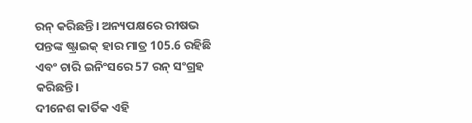ରନ୍ କରିଛନ୍ତି। ଅନ୍ୟପକ୍ଷରେ ରୀଷଭ ପନ୍ତଙ୍କ ଷ୍ଟ୍ରାଇକ୍ ହାର ମାତ୍ର 105.6 ରହିଛି ଏବଂ ଚାରି ଇନିଂସରେ 57 ରନ୍ ସଂଗ୍ରହ କରିଛନ୍ତି।
ଦୀନେଶ କାର୍ତିକ ଏହି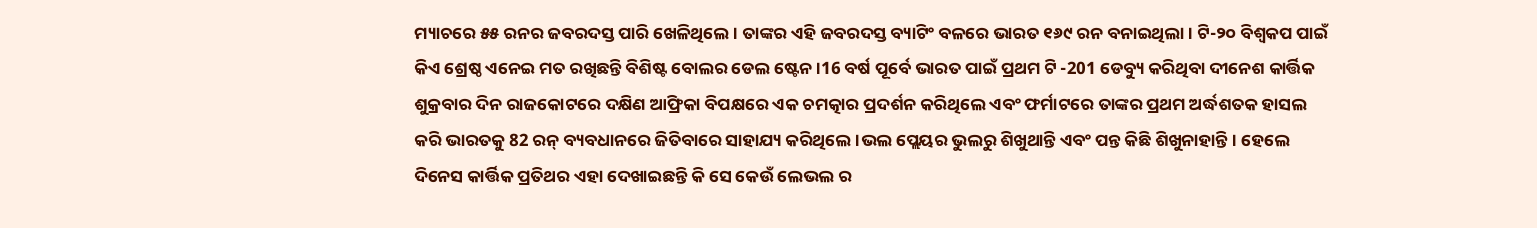ମ୍ୟାଚରେ ୫୫ ରନର ଜବରଦସ୍ତ ପାରି ଖେଳିଥିଲେ। ତାଙ୍କର ଏହି ଜବରଦସ୍ତ ବ୍ୟାଟିଂ ବଳରେ ଭାରତ ୧୬୯ ରନ ବନାଇଥିଲା। ଟି-୨୦ ବିଶ୍ୱକପ ପାଇଁ କିଏ ଶ୍ରେଷ୍ଠ ଏନେଇ ମତ ରଖିଛନ୍ତି ବିଶିଷ୍ଟ ବୋଲର ଡେଲ ଷ୍ଟେନ।16 ବର୍ଷ ପୂର୍ବେ ଭାରତ ପାଇଁ ପ୍ରଥମ ଟି -201 ଡେବ୍ୟୁ କରିଥିବା ଦୀନେଶ କାର୍ତ୍ତିକ ଶୁକ୍ରବାର ଦିନ ରାଜକୋଟରେ ଦକ୍ଷିଣ ଆଫ୍ରିକା ବିପକ୍ଷରେ ଏକ ଚମତ୍କାର ପ୍ରଦର୍ଶନ କରିଥିଲେ ଏବଂ ଫର୍ମାଟରେ ତାଙ୍କର ପ୍ରଥମ ଅର୍ଦ୍ଧଶତକ ହାସଲ କରି ଭାରତକୁ 82 ରନ୍ ବ୍ୟବଧାନରେ ଜିତିବାରେ ସାହାଯ୍ୟ କରିଥିଲେ।ଭଲ ପ୍ଲେୟର ଭୁଲରୁ ଶିଖୁଥାନ୍ତି ଏବଂ ପନ୍ତ କିଛି ଶିଖୁନାହାନ୍ତି। ହେଲେ ଦିନେସ କାର୍ତ୍ତିକ ପ୍ରତିଥର ଏହା ଦେଖାଇଛନ୍ତି କି ସେ କେଉଁ ଲେଭଲ ର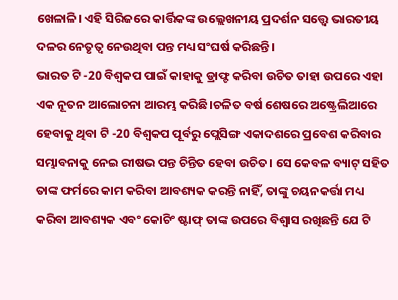ଖେଳାଳି। ଏହି ସିରିଜରେ କାର୍ତ୍ତିକଙ୍କ ଉଲ୍ଲେଖନୀୟ ପ୍ରଦର୍ଶନ ସତ୍ତ୍ୱେ ଭାରତୀୟ ଦଳର ନେତୃତ୍ୱ ନେଉଥିବା ପନ୍ତ ମଧ୍ୟ ସଂଘର୍ଷ କରିଛନ୍ତି।
ଭାରତ ଟି -20 ବିଶ୍ୱକପ ପାଇଁ କାହାକୁ ଡ୍ରାଫ୍ଟ କରିବା ଉଚିତ ତାହା ଉପରେ ଏହା ଏକ ନୂତନ ଆଲୋଚନା ଆରମ୍ଭ କରିଛି।ଚଳିତ ବର୍ଷ ଶେଷରେ ଅଷ୍ଟ୍ରେଲିଆରେ ହେବାକୁ ଥିବା ଟି -20 ବିଶ୍ୱକପ ପୂର୍ବରୁ ପ୍ଲେସିଙ୍ଗ ଏକାଦଶରେ ପ୍ରବେଶ କରିବାର ସମ୍ଭାବନାକୁ ନେଇ ରୀଷଭ ପନ୍ତ ଚିନ୍ତିତ ହେବା ଉଚିତ। ସେ କେବଳ ବ୍ୟାଟ୍ ସହିତ ତାଙ୍କ ଫର୍ମରେ କାମ କରିବା ଆବଶ୍ୟକ କରନ୍ତି ନାହିଁ, ତାଙ୍କୁ ଚୟନକର୍ତ୍ତା ମଧ୍ୟ କରିବା ଆବଶ୍ୟକ ଏବଂ କୋଚିଂ ଷ୍ଟାଫ୍ ତାଙ୍କ ଉପରେ ବିଶ୍ୱାସ ରଖିଛନ୍ତି ଯେ ଟି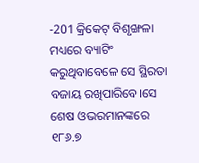-201 କ୍ରିକେଟ୍ ବିଶୃଙ୍ଖଳା ମଧ୍ୟରେ ବ୍ୟାଟିଂ କରୁଥିବାବେଳେ ସେ ସ୍ଥିରତା ବଜାୟ ରଖିପାରିବେ।ସେ ଶେଷ ଓଭରମାନଙ୍କରେ ୧୮୬.୭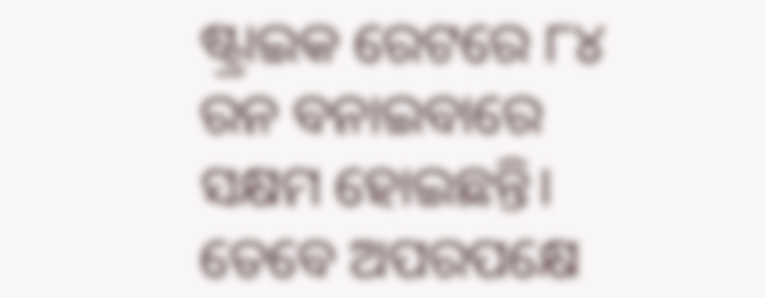ଷ୍ଟ୍ରାଇକ ରେଟରେ ୮୪ ରନ ବନାଇବାରେ ସକ୍ଷମ ହୋଇଛନ୍ତି। ତେବେ ଅପରପକ୍ଷେ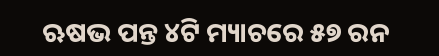ଋଷଭ ପନ୍ତ ୪ଟି ମ୍ୟାଚରେ ୫୭ ରନ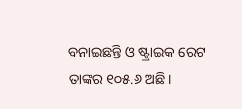ବନାଇଛନ୍ତି ଓ ଷ୍ଟ୍ରାଇକ ରେଟ ତାଙ୍କର ୧୦୫.୬ ଅଛି।